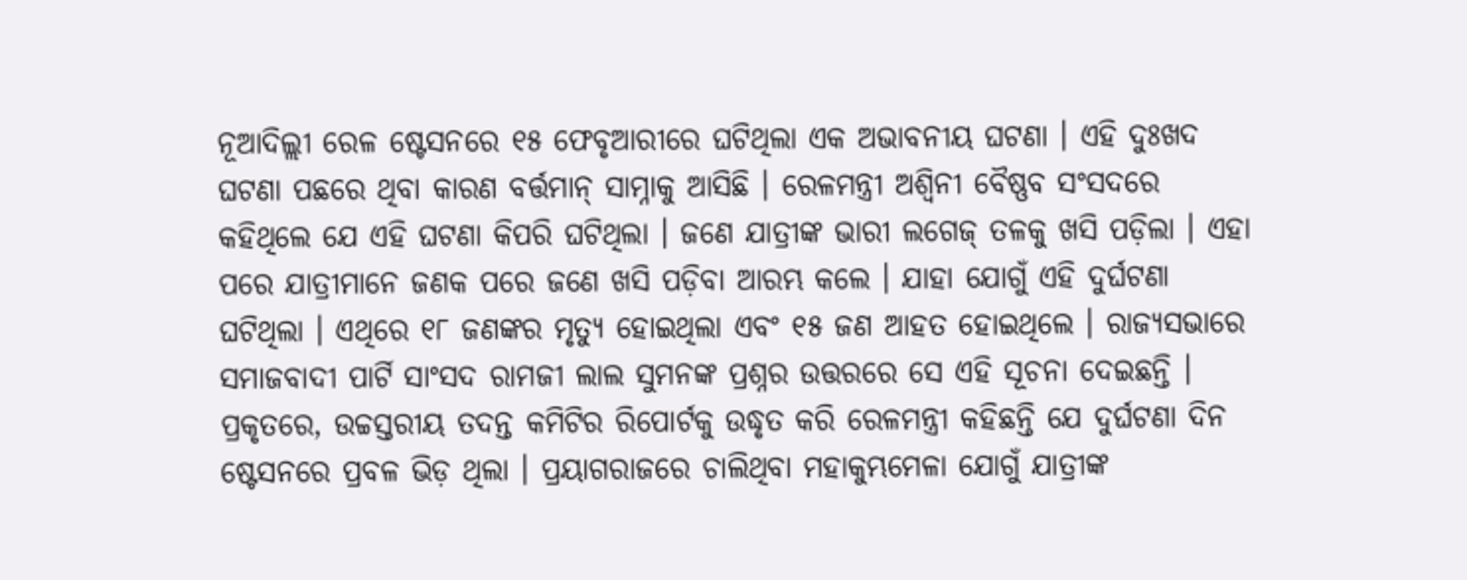ନୂଆଦିଲ୍ଲୀ ରେଳ ଷ୍ଟେସନରେ ୧୫ ଫେବୃଆରୀରେ ଘଟିଥିଲା ଏକ ଅଭାବନୀୟ ଘଟଣା । ଏହି ଦୁଃଖଦ ଘଟଣା ପଛରେ ଥିବା କାରଣ ବର୍ତ୍ତମାନ୍ ସାମ୍ନାକୁ ଆସିଛି । ରେଳମନ୍ତ୍ରୀ ଅଶ୍ୱିନୀ ବୈଷ୍ଣବ ସଂସଦରେ କହିଥିଲେ ଯେ ଏହି ଘଟଣା କିପରି ଘଟିଥିଲା । ଜଣେ ଯାତ୍ରୀଙ୍କ ଭାରୀ ଲଗେଜ୍ ତଳକୁ ଖସି ପଡ଼ିଲା । ଏହା ପରେ ଯାତ୍ରୀମାନେ ଜଣକ ପରେ ଜଣେ ଖସି ପଡ଼ିବା ଆରମ୍ଭ କଲେ । ଯାହା ଯୋଗୁଁ ଏହି ଦୁର୍ଘଟଣା ଘଟିଥିଲା । ଏଥିରେ ୧୮ ଜଣଙ୍କର ମୃତ୍ୟୁ ହୋଇଥିଲା ଏବଂ ୧୫ ଜଣ ଆହତ ହୋଇଥିଲେ । ରାଜ୍ୟସଭାରେ ସମାଜବାଦୀ ପାର୍ଟି ସାଂସଦ ରାମଜୀ ଲାଲ ସୁମନଙ୍କ ପ୍ରଶ୍ନର ଉତ୍ତରରେ ସେ ଏହି ସୂଚନା ଦେଇଛନ୍ତି ।
ପ୍ରକୃତରେ, ଉଚ୍ଚସ୍ତରୀୟ ତଦନ୍ତ କମିଟିର ରିପୋର୍ଟକୁ ଉଦ୍ଧୃତ କରି ରେଳମନ୍ତ୍ରୀ କହିଛନ୍ତି ଯେ ଦୁର୍ଘଟଣା ଦିନ ଷ୍ଟେସନରେ ପ୍ରବଳ ଭିଡ଼ ଥିଲା । ପ୍ରୟାଗରାଜରେ ଚାଲିଥିବା ମହାକୁମ୍ଭମେଳା ଯୋଗୁଁ ଯାତ୍ରୀଙ୍କ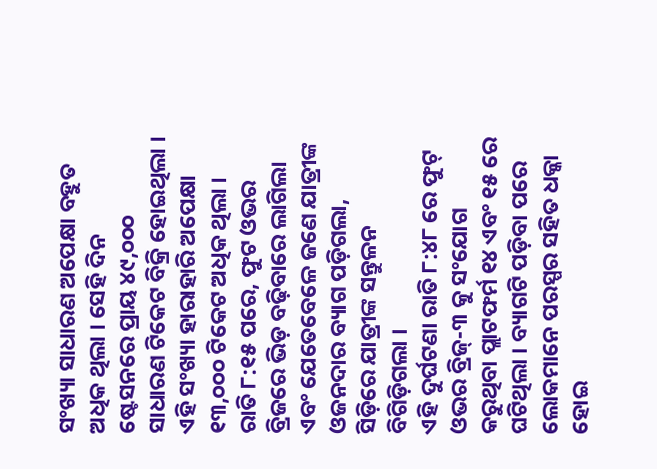ସଂଖ୍ୟା ସାଧାରଣ ଅପେକ୍ଷା ବହୁତ ଅଧିକ ଥିଲା । ସେହି ଦିନ ଷ୍ଟେସନରେ ପ୍ରାୟ ୪୯,୦୦୦ ସାଧାରଣ ଟିକେଟ ବିକ୍ରି ହୋଇଥିଲା । ଏହି ସଂଖ୍ୟା ହାରାହାରି ଅପେକ୍ଷା ୧୩,୦୦୦ ଟିକେଟ ଅଧିକ ଥିଲା । ରାତି ୮:୧୫ ପରେ, ଫୁଟ ଓଭର ବ୍ରିଜରେ ଭିଡ଼ ବଢ଼ିବାରେ ଲାଗିଲା ଏବଂ ଯେତେବେଳେ ଜଣେ ଯାତ୍ରୀଙ୍କ ଓଜନଦାର ବ୍ୟାଗ ପଡ଼ିଗଲା, ସିଡ଼ିରେ ଯାତ୍ରୀଙ୍କ ସନ୍ତୁଳନ ବିଗିଡ଼ିଗଲା ।
ଏହି ଦୁର୍ଘଟଣା ରାତି ୮:୪୮ ରେ ଫୁଟ୍ ଓଭର ବ୍ରିଜ୍-୩ କୁ ସଂଯୋଗ କରୁଥିବା ପ୍ଲାଟଫର୍ମ ୧୪ ଏବଂ ୧୫ ରେ ଘଟିଥିଲା । ବ୍ୟାଗଟି ପଡ଼ିବା ପରେ ଲୋକମାନେ ପରସ୍ପର ସହିତ ଧକ୍କା ହୋଇ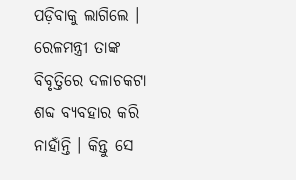ପଡ଼ିବାକୁ ଲାଗିଲେ । ରେଳମନ୍ତ୍ରୀ ତାଙ୍କ ବିବୃତ୍ତିରେ ଦଳାଚକଟା ଶବ୍ଦ ବ୍ୟବହାର କରି ନାହାଁନ୍ତି । କିନ୍ତୁ ସେ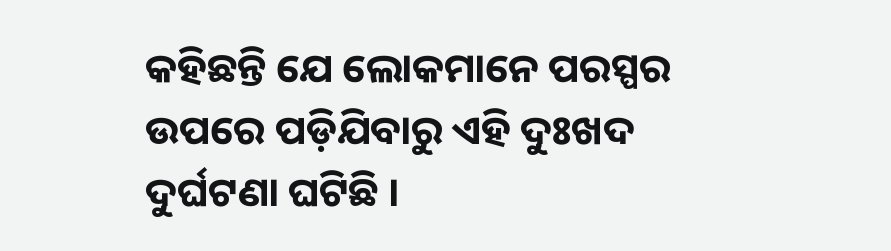କହିଛନ୍ତି ଯେ ଲୋକମାନେ ପରସ୍ପର ଉପରେ ପଡ଼ିଯିବାରୁ ଏହି ଦୁଃଖଦ ଦୁର୍ଘଟଣା ଘଟିଛି ।